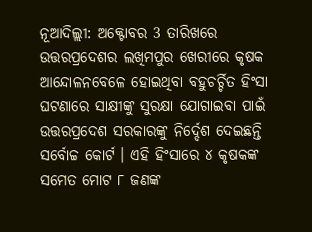ନୂଆଦିଲ୍ଲୀ: ଅକ୍ଟୋବର 3 ତାରିଖରେ ଉତ୍ତରପ୍ରଦେଶର ଲଖିମପୁର ଖେରୀରେ କୃଷକ ଆନ୍ଦୋଳନବେଳେ ହୋଇଥିବା ବହୁଚର୍ଚ୍ଚିତ ହିଂସା ଘଟଣାରେ ସାକ୍ଷୀଙ୍କୁ ସୁରକ୍ଷା ଯୋଗାଇବା ପାଇଁ ଉତ୍ତରପ୍ରଦେଶ ସରକାରଙ୍କୁ ନିର୍ଦ୍ଦେଶ ଦେଇଛନ୍ତି ସର୍ବୋଚ୍ଚ କୋର୍ଟ । ଏହି ହିଂସାରେ ୪ କୃଷକଙ୍କ ସମେତ ମୋଟ ୮ ଜଣଙ୍କ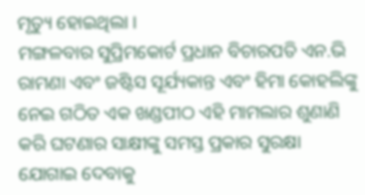ମୃତ୍ୟୁ ହୋଇଥିଲା ।
ମଙ୍ଗଳବାର ସୁପ୍ରିମକୋର୍ଟ ପ୍ରଧାନ ବିଚାରପତି ଏନ.ଭି ରାମଣା ଏବଂ ଜଷ୍ଟିସ ସୂର୍ଯ୍ୟକାନ୍ତ ଏବଂ ହିମା କୋହଲିଙ୍କୁ ନେଇ ଗଠିତ ଏକ ଖଣ୍ଡପୀଠ ଏହି ମାମଲାର ଶୁଣାଣି କରି ଘଟଣାର ସାକ୍ଷୀଙ୍କୁ ସମସ୍ତ ପ୍ରକାର ସୁରକ୍ଷା ଯୋଗାଇ ଦେବାକୁ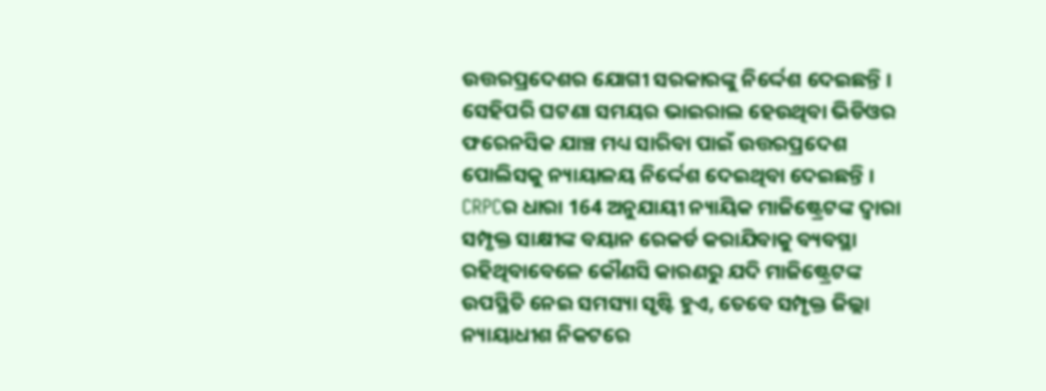ଉତ୍ତରପ୍ରଦେଶର ଯୋଗୀ ସରକାରଙ୍କୁ ନିର୍ଦ୍ଦେଶ ଦେଇଛନ୍ତି । ସେହିପରି ଘଟଣା ସମୟର ଭାଇରାଲ ହେଉଥିବା ଭିଡିଓର ଫରେନସିକ ଯାଞ୍ଚ ମଧ୍ୟ ସାରିବା ପାଇଁ ଉତ୍ତରପ୍ରଦେଶ ପୋଲିସକୁ ନ୍ୟାୟାଳୟ ନିର୍ଦ୍ଦେଶ ଦେଇଥିବା ଦେଇଛନ୍ତି ।
CRPCର ଧାରା 164 ଅନୁଯାୟୀ ନ୍ୟାୟିକ ମାଜିଷ୍ଟ୍ରେଟଙ୍କ ଦ୍ବାରା ସମ୍ପୃକ୍ତ ସାକ୍ଷୀଙ୍କ ବୟାନ ରେକର୍ଡ କରାଯିବାକୁ ବ୍ୟବସ୍ଥା ରହିଥିବାବେଳେ କୌଣସି କାରଣରୁ ଯଦି ମାଜିଷ୍ଟ୍ରେଟଙ୍କ ଉପସ୍ଥିତି ନେଇ ସମସ୍ୟା ସୃଷ୍ଟି ହୁଏ, ତେବେ ସମ୍ପୃକ୍ତ ଜିଲ୍ଲା ନ୍ୟାୟାଧୀଶ ନିକଟରେ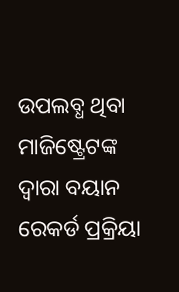ଉପଲବ୍ଧ ଥିବା ମାଜିଷ୍ଟ୍ରେଟଙ୍କ ଦ୍ବାରା ବୟାନ ରେକର୍ଡ ପ୍ରକ୍ରିୟା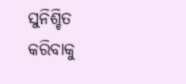ସୁନିଶ୍ଚିତ କରିବାକୁ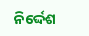ନିର୍ଦ୍ଦେଶ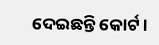ଦେଇଛନ୍ତି କୋର୍ଟ ।